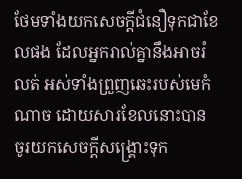ថែមទាំងយកសេចក្ដីជំនឿទុកជាខែលផង ដែលអ្នករាល់គ្នានឹងអាចរំលត់ អស់ទាំងព្រួញឆេះរបស់មេកំណាច ដោយសារខែលនោះបាន ចូរយកសេចក្ដីសង្គ្រោះទុក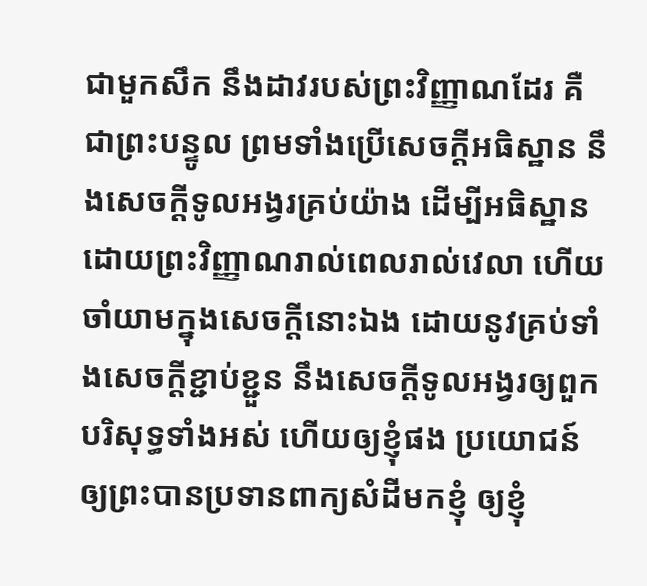ជាមួកសឹក នឹងដាវរបស់ព្រះវិញ្ញាណដែរ គឺជាព្រះបន្ទូល ព្រមទាំងប្រើសេចក្ដីអធិស្ឋាន នឹងសេចក្ដីទូលអង្វរគ្រប់យ៉ាង ដើម្បីអធិស្ឋានដោយព្រះវិញ្ញាណរាល់ពេលរាល់វេលា ហើយចាំយាមក្នុងសេចក្ដីនោះឯង ដោយនូវគ្រប់ទាំងសេចក្ដីខ្ជាប់ខ្ជួន នឹងសេចក្ដីទូលអង្វរឲ្យពួកបរិសុទ្ធទាំងអស់ ហើយឲ្យខ្ញុំផង ប្រយោជន៍ឲ្យព្រះបានប្រទានពាក្យសំដីមកខ្ញុំ ឲ្យខ្ញុំ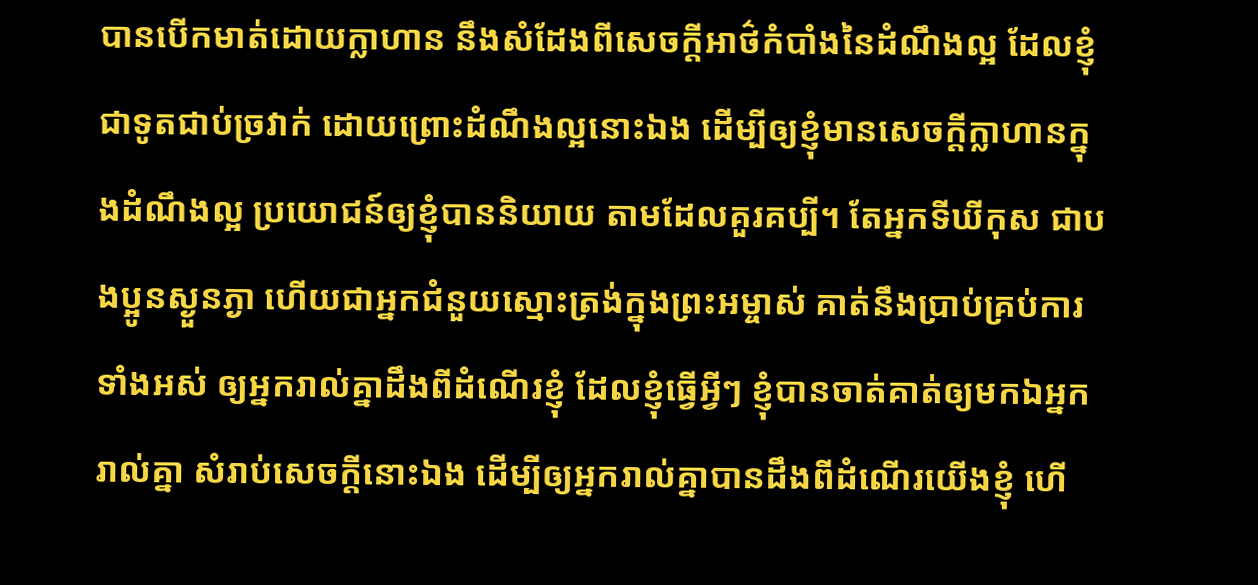បានបើកមាត់ដោយក្លាហាន នឹងសំដែងពីសេចក្ដីអាថ៌កំបាំងនៃដំណឹងល្អ ដែលខ្ញុំជាទូតជាប់ច្រវាក់ ដោយព្រោះដំណឹងល្អនោះឯង ដើម្បីឲ្យខ្ញុំមានសេចក្ដីក្លាហានក្នុងដំណឹងល្អ ប្រយោជន៍ឲ្យខ្ញុំបាននិយាយ តាមដែលគួរគប្បី។ តែអ្នកទីឃីកុស ជាបងប្អូនស្ងួនភ្ងា ហើយជាអ្នកជំនួយស្មោះត្រង់ក្នុងព្រះអម្ចាស់ គាត់នឹងប្រាប់គ្រប់ការទាំងអស់ ឲ្យអ្នករាល់គ្នាដឹងពីដំណើរខ្ញុំ ដែលខ្ញុំធ្វើអ្វីៗ ខ្ញុំបានចាត់គាត់ឲ្យមកឯអ្នករាល់គ្នា សំរាប់សេចក្ដីនោះឯង ដើម្បីឲ្យអ្នករាល់គ្នាបានដឹងពីដំណើរយើងខ្ញុំ ហើ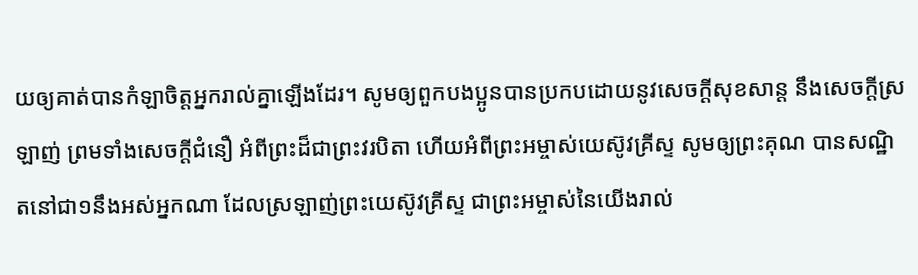យឲ្យគាត់បានកំឡាចិត្តអ្នករាល់គ្នាឡើងដែរ។ សូមឲ្យពួកបងប្អូនបានប្រកបដោយនូវសេចក្ដីសុខសាន្ត នឹងសេចក្ដីស្រឡាញ់ ព្រមទាំងសេចក្ដីជំនឿ អំពីព្រះដ៏ជាព្រះវរបិតា ហើយអំពីព្រះអម្ចាស់យេស៊ូវគ្រីស្ទ សូមឲ្យព្រះគុណ បានសណ្ឋិតនៅជា១នឹងអស់អ្នកណា ដែលស្រឡាញ់ព្រះយេស៊ូវគ្រីស្ទ ជាព្រះអម្ចាស់នៃយើងរាល់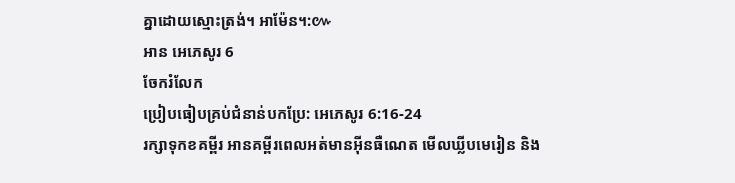គ្នាដោយស្មោះត្រង់។ អាម៉ែន។:៚
អាន អេភេសូរ 6
ចែករំលែក
ប្រៀបធៀបគ្រប់ជំនាន់បកប្រែ: អេភេសូរ 6:16-24
រក្សាទុកខគម្ពីរ អានគម្ពីរពេលអត់មានអ៊ីនធឺណេត មើលឃ្លីបមេរៀន និង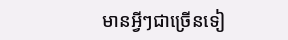មានអ្វីៗជាច្រើនទៀ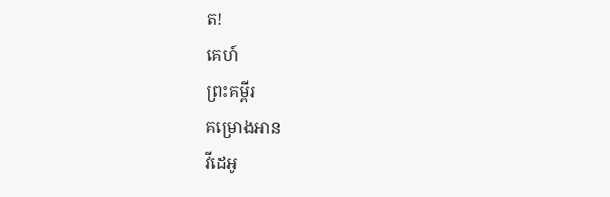ត!
គេហ៍
ព្រះគម្ពីរ
គម្រោងអាន
វីដេអូ